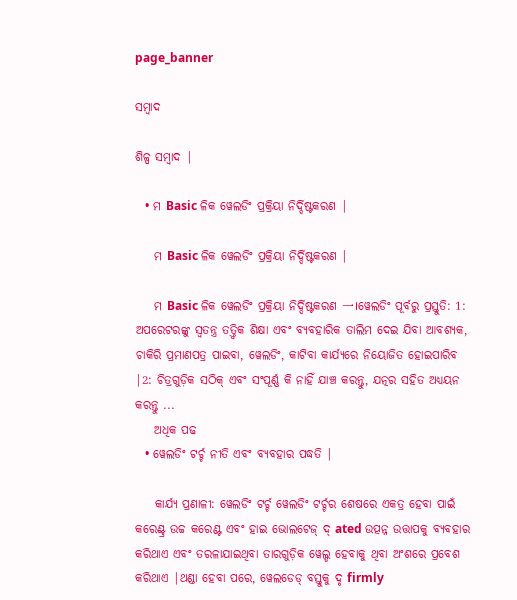page_banner

ସମ୍ବାଦ

ଶିଳ୍ପ ସମ୍ବାଦ |

  • ମ Basic ଳିକ ୱେଲଡିଂ ପ୍ରକ୍ରିୟା ନିର୍ଦ୍ଦିଷ୍ଟକରଣ |

    ମ Basic ଳିକ ୱେଲଡିଂ ପ୍ରକ୍ରିୟା ନିର୍ଦ୍ଦିଷ୍ଟକରଣ |

    ମ Basic ଳିକ ୱେଲଡିଂ ପ୍ରକ୍ରିୟା ନିର୍ଦ୍ଦିଷ୍ଟକରଣ 一।ୱେଲଡିଂ ପୂର୍ବରୁ ପ୍ରସ୍ତୁତି: 1: ଅପରେଟରଙ୍କୁ ସ୍ୱତନ୍ତ୍ର ତତ୍ତ୍ୱିକ ଶିକ୍ଷା ଏବଂ ବ୍ୟବହାରିକ ତାଲିମ ଦେଇ ଯିବା ଆବଶ୍ୟକ, ଚାକିରି ପ୍ରମାଣପତ୍ର ପାଇବା, ୱେଲଡିଂ, କାଟିବା କାର୍ଯ୍ୟରେ ନିୟୋଜିତ ହୋଇପାରିବ |2: ଚିତ୍ରଗୁଡ଼ିକ ସଠିକ୍ ଏବଂ ସଂପୂର୍ଣ୍ଣ କି ନାହିଁ ଯାଞ୍ଚ କରନ୍ତୁ, ଯତ୍ନର ସହିତ ଅଧ୍ୟୟନ କରନ୍ତୁ ...
    ଅଧିକ ପଢ
  • ୱେଲଡିଂ ଟର୍ଚ୍ଚ ନୀତି ଏବଂ ବ୍ୟବହାର ପଦ୍ଧତି |

    କାର୍ଯ୍ୟ ପ୍ରଣାଳୀ: ୱେଲଡିଂ ଟର୍ଚ୍ଚ ୱେଲଡିଂ ଟର୍ଚ୍ଚର ଶେଷରେ ଏକତ୍ର ହେବା ପାଇଁ କରେଣ୍ଟ୍ର ଉଚ୍ଚ କରେଣ୍ଟ ଏବଂ ହାଇ ଭୋଲଟେଜ୍ ଦ୍ ated ଉତ୍ପନ୍ନ ଉତ୍ତାପକୁ ବ୍ୟବହାର କରିଥାଏ ଏବଂ ତରଳାଯାଇଥିବା ତାରଗୁଡ଼ିକ ୱେଲ୍ଡ ହେବାକୁ ଥିବା ଅଂଶରେ ପ୍ରବେଶ କରିଥାଏ |ଥଣ୍ଡା ହେବା ପରେ, ୱେଲଡେଡ୍ ବସ୍ତୁକୁ ଦୃ firmly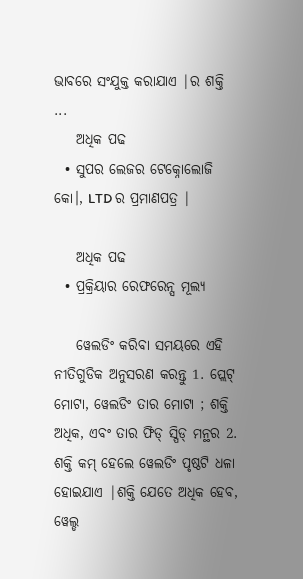ଭାବରେ ସଂଯୁକ୍ତ କରାଯାଏ |ର ଶକ୍ତି ...
    ଅଧିକ ପଢ
  • ସୁପର ଲେଜର ଟେକ୍ନୋଲୋଜି କୋ।, LTD ର ପ୍ରମାଣପତ୍ର |

    ଅଧିକ ପଢ
  • ପ୍ରକ୍ରିୟାର ରେଫରେନ୍ସ ମୂଲ୍ୟ

    ୱେଲଡିଂ କରିବା ସମୟରେ ଏହି ନୀତିଗୁଡିକ ଅନୁସରଣ କରନ୍ତୁ 1. ପ୍ଲେଟ୍ ମୋଟା, ୱେଲଡିଂ ତାର ମୋଟା ; ଶକ୍ତି ଅଧିକ, ଏବଂ ତାର ଫିଡ୍ ସ୍ପିଡ୍ ମନ୍ଥର 2. ଶକ୍ତି କମ୍ ହେଲେ ୱେଲଡିଂ ପୃଷ୍ଠଟି ଧଳା ହୋଇଯାଏ |ଶକ୍ତି ଯେତେ ଅଧିକ ହେବ, ୱେଲ୍ଡ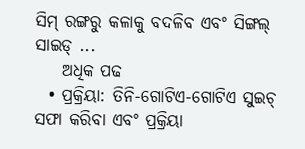ସିମ୍ ରଙ୍ଗରୁ କଳାକୁ ବଦଳିବ ଏବଂ ସିଙ୍ଗଲ୍ ସାଇଡ୍ ...
    ଅଧିକ ପଢ
  • ପ୍ରକ୍ରିୟା: ତିନି-ଗୋଟିଏ-ଗୋଟିଏ ସୁଇଚ୍ ସଫା କରିବା ଏବଂ ପ୍ରକ୍ରିୟା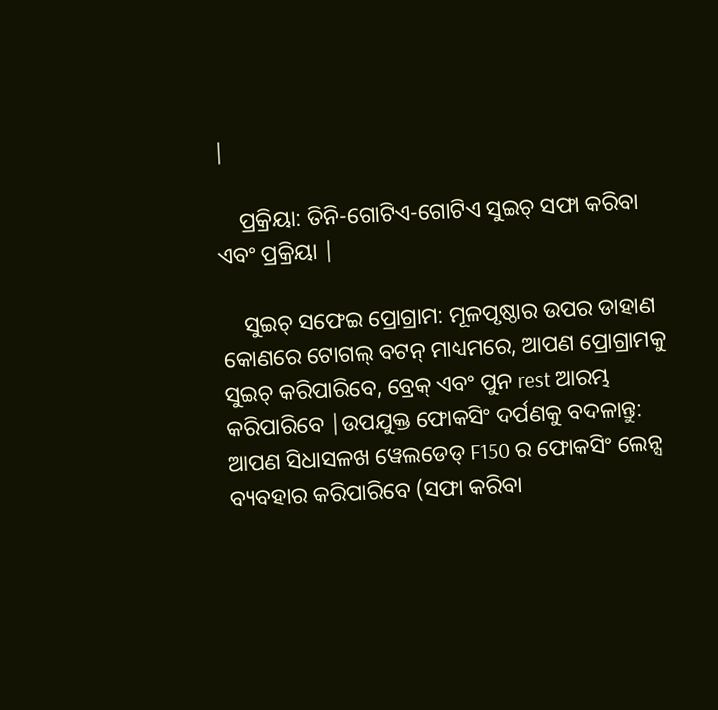|

    ପ୍ରକ୍ରିୟା: ତିନି-ଗୋଟିଏ-ଗୋଟିଏ ସୁଇଚ୍ ସଫା କରିବା ଏବଂ ପ୍ରକ୍ରିୟା |

    ସୁଇଚ୍ ସଫେଇ ପ୍ରୋଗ୍ରାମ: ମୂଳପୃଷ୍ଠାର ଉପର ଡାହାଣ କୋଣରେ ଟୋଗଲ୍ ବଟନ୍ ମାଧ୍ୟମରେ, ଆପଣ ପ୍ରୋଗ୍ରାମକୁ ସୁଇଚ୍ କରିପାରିବେ, ବ୍ରେକ୍ ଏବଂ ପୁନ rest ଆରମ୍ଭ କରିପାରିବେ |ଉପଯୁକ୍ତ ଫୋକସିଂ ଦର୍ପଣକୁ ବଦଳାନ୍ତୁ: ଆପଣ ସିଧାସଳଖ ୱେଲଡେଡ୍ F150 ର ଫୋକସିଂ ଲେନ୍ସ ବ୍ୟବହାର କରିପାରିବେ (ସଫା କରିବା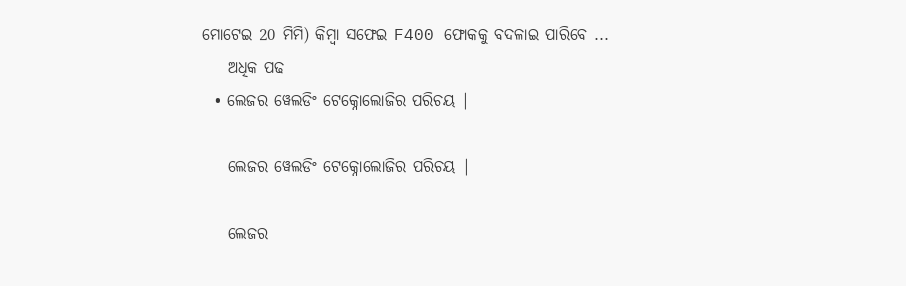ମୋଟେଇ 20 ମିମି) କିମ୍ବା ସଫେଇ F400 ଫୋକକୁ ବଦଳାଇ ପାରିବେ ...
    ଅଧିକ ପଢ
  • ଲେଜର ୱେଲଡିଂ ଟେକ୍ନୋଲୋଜିର ପରିଚୟ |

    ଲେଜର ୱେଲଡିଂ ଟେକ୍ନୋଲୋଜିର ପରିଚୟ |

    ଲେଜର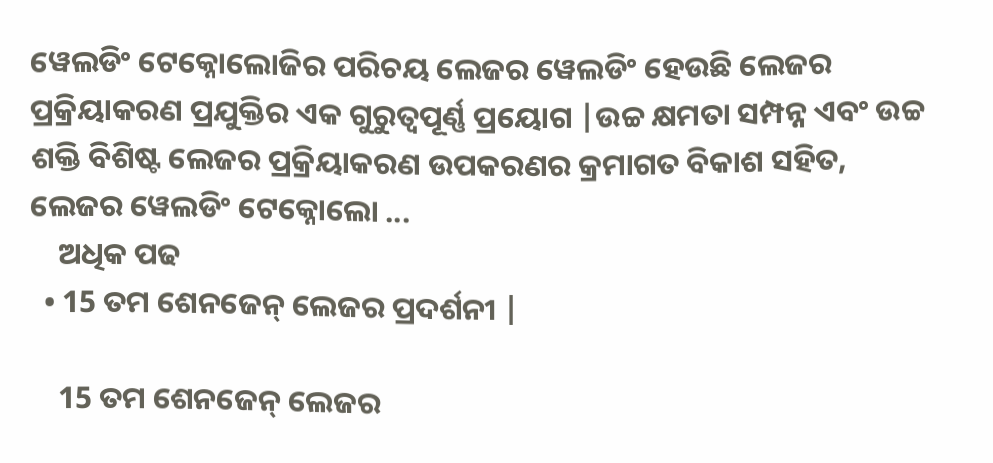ୱେଲଡିଂ ଟେକ୍ନୋଲୋଜିର ପରିଚୟ ଲେଜର ୱେଲଡିଂ ହେଉଛି ଲେଜର ପ୍ରକ୍ରିୟାକରଣ ପ୍ରଯୁକ୍ତିର ଏକ ଗୁରୁତ୍ୱପୂର୍ଣ୍ଣ ପ୍ରୟୋଗ |ଉଚ୍ଚ କ୍ଷମତା ସମ୍ପନ୍ନ ଏବଂ ଉଚ୍ଚ ଶକ୍ତି ବିଶିଷ୍ଟ ଲେଜର ପ୍ରକ୍ରିୟାକରଣ ଉପକରଣର କ୍ରମାଗତ ବିକାଶ ସହିତ, ଲେଜର ୱେଲଡିଂ ଟେକ୍ନୋଲୋ ...
    ଅଧିକ ପଢ
  • 15 ତମ ଶେନଜେନ୍ ଲେଜର ପ୍ରଦର୍ଶନୀ |

    15 ତମ ଶେନଜେନ୍ ଲେଜର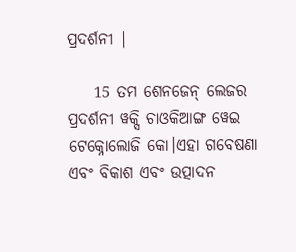ପ୍ରଦର୍ଶନୀ |

    15 ତମ ଶେନଜେନ୍ ଲେଜର ପ୍ରଦର୍ଶନୀ ୱକ୍ସି ଚାଓକିଆଙ୍ଗ ୱେଇ ଟେକ୍ନୋଲୋଜି କୋ।ଏହା ଗବେଷଣା ଏବଂ ବିକାଶ ଏବଂ ଉତ୍ପାଦନ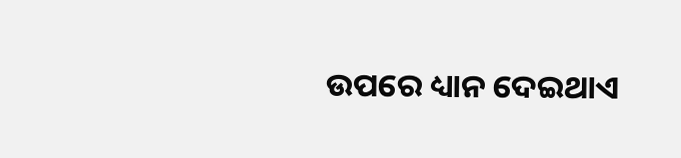ଉପରେ ଧ୍ୟାନ ଦେଇଥାଏ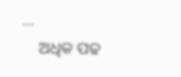...
    ଅଧିକ ପଢ